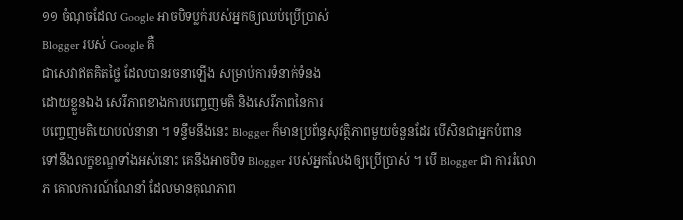១១ ចំណុចដែល Google អាចបិទប្លក់របស់អ្នកឲ្យឈប់ប្រើប្រាស់
Blogger របស់ Google គឺ
ជាសេវាឥតគិតថ្លៃ ដែលបានរចនាឡើង សម្រាប់ការទំនាក់ទំនង
ដោយខ្លួនឯង សេរីភាពខាងការបញ្ចេញមតិ និងសេរីភាពនៃការ
បញ្ចេញមតិយោបល់នានា ។ ទន្ទឹមនឹងនេះ Blogger ក៏មានប្រព័ន្ធសុវត្ថិភាពមួយចំនួនដែរ បើសិនជាអ្នកបំពានទៅនឹងលក្ខខណ្ឌទាំងអស់នោះ គេនឹងអាចបិទ Blogger របស់អ្នកលែងឲ្យប្រើប្រាស់ ។ បើ Blogger ជា ការរំលោភ គោលការណ៍ណែនាំ ដែលមានគុណភាព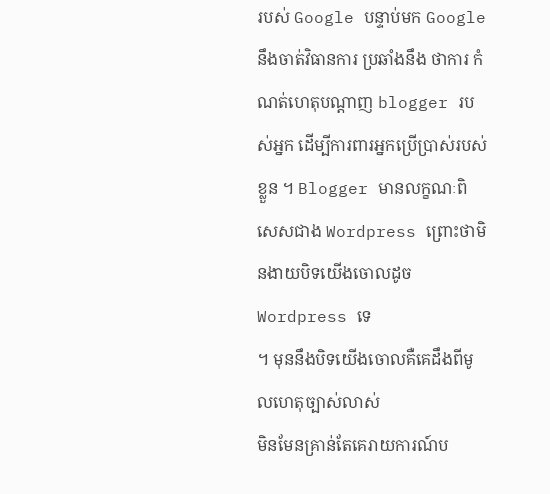របស់ Google បន្ទាប់មក Google នឹងចាត់វិធានការ ប្រឆាំងនឹង ថាការ កំណត់ហេតុបណ្តាញ blogger របស់អ្នក ដើម្បីការពារអ្នកប្រើប្រាស់របស់ខ្លួន ។ Blogger មានលក្ខណៈពិសេសជាង Wordpress ព្រោះថាមិនងាយបិទយើងចោលដូច Wordpress ទេ
។ មុននឹងបិទយើងចោលគឺគេដឹងពីមូលហេតុច្បាស់លាស់
មិនមែនគ្រាន់តែគេរាយការណ៍ប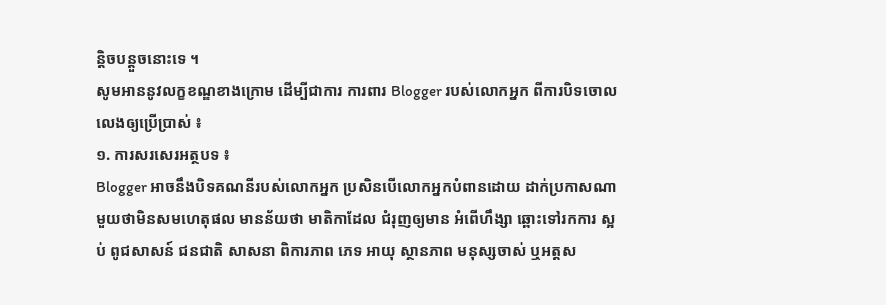ន្តិចបន្តួចនោះទេ ។
សូមអាននូវលក្ខខណ្ឌខាងក្រោម ដើម្បីជាការ ការពារ Blogger របស់លោកអ្នក ពីការបិទចោល លេងឲ្យប្រើប្រាស់ ៖
១. ការសរសេរអត្ថបទ ៖
Blogger អាចនឹងបិទគណនីរបស់លោកអ្នក ប្រសិនបើលោកអ្នកបំពានដោយ ដាក់ប្រកាសណាមួយថាមិនសមហេតុផល មានន័យថា មាតិកាដែល ជំរុញឲ្យមាន អំពើហឹង្សា ឆ្ពោះទៅរកការ ស្អប់ ពូជសាសន៍ ជនជាតិ សាសនា ពិការភាព ភេទ អាយុ ស្ថានភាព មនុស្សចាស់ ឬអត្តស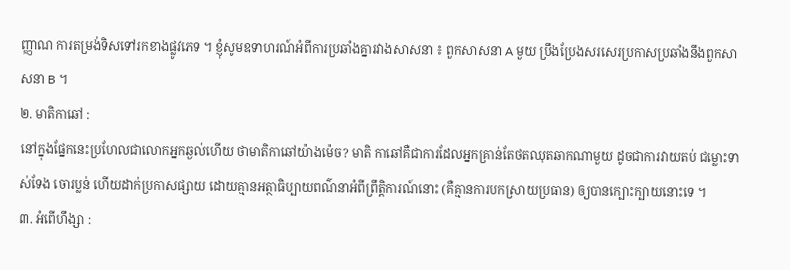ញ្ញាណ ការតម្រង់ទិសទៅរកខាងផ្លូវភេទ ។ ខ្ញុំសូមឧទាហរណ៍អំពីការប្រឆាំងគ្នារវាងសាសនា ៖ ពួកសាសនា A មួយ ប្រឹងប្រែងសរសេរប្រកាសប្រឆាំងនឹងពួកសាសនា B ។
២. មាតិកាឆៅ :
នៅក្នុងផ្នែកនេះប្រហែលជាលោកអ្នកឆ្ងល់ហើយ ថាមាតិកាឆៅយ៉ាងម៉េច? មាតិ កាឆៅគឺជាការដែលអ្នកគ្រាន់តែថតឈុតឆាកណាមួយ ដូចជាការវាយតប់ ជម្លោះទាស់ទែង ចោរប្លន់ ហើយដាក់ប្រកាសផ្សាយ ដោយគ្មានអត្ថាធិប្បាយពណ៌នាអំពីព្រឹត្តិការណ៍នោះ (គឺគ្មានការបកស្រាយប្រធាន) ឲ្យបានក្បោះក្បាយនោះទេ ។
៣. អំពើហឹង្សា :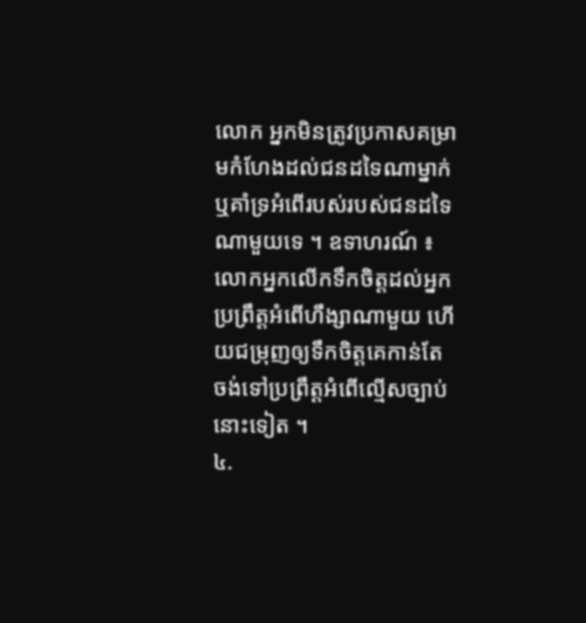លោក អ្នកមិនត្រូវប្រកាសគម្រាមកំហែងដល់ជនដទៃណាម្នាក់ ឬគាំទ្រអំពើរបស់របស់ជនដទៃណាមួយទេ ។ ឧទាហរណ៍ ៖ លោកអ្នកលើកទឹកចិត្តដល់អ្នកប្រព្រឹត្តអំពើហឹង្សាណាមួយ ហើយជម្រុញឲ្យទឹកចិត្តគេកាន់តែ ចង់ទៅប្រព្រឹត្តអំពើល្មើសច្បាប់នោះទៀត ។
៤.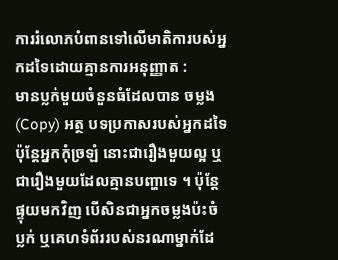ការរំលោភបំពានទៅលើមាតិការបស់អ្នកដទៃដោយគ្មានការអនុញ្ញាត :
មានប្លក់មួយចំនួនធំដែលបាន ចម្លង (Copy) អត្ថ បទប្រកាសរបស់អ្នកដទៃ ប៉ុន្តែអ្នកកុំច្រឡំ នោះជារឿងមួយល្អ ឬជារឿងមួយដែលគ្មានបញ្ហាទេ ។ ប៉ុន្តែផ្ទុយមកវិញ បើសិនជាអ្នកចម្លងប៉ះចំ ប្លក់ ឬគេហទំព័ររបស់នរណាម្នាក់ដែ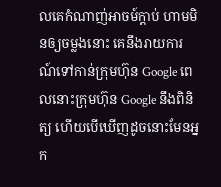លគេកំណាញ់អាចម៍ក្តាប់ ហាមមិនឲ្យចម្លងនោះ គេនឹងរាយការណ៍ទៅកាន់ក្រុមហ៊ុន Google ពេលនោះក្រុមហ៊ុន Google នឹងពិនិត្យ ហើយបើឃើញដូចនោះមែនអ្នក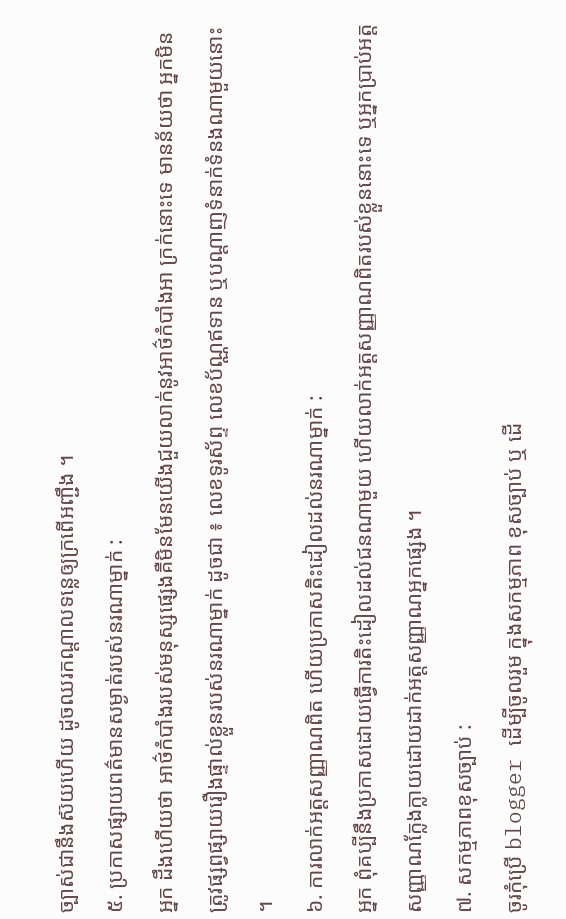ច្បាស់ជានឹងស៊យហើយ ដូចឈរកណ្តាលទន្លេឲ្យក្រពើអញ្ជឹង ។
៥. ប្រកាសផ្សាយពត៌មានសម្ងាត់របស់នរណាម្នាក់ :
អ្នក ដឹងហើយថា អាថ៌កំបាំងរបស់មនុស្សផ្សេងគឺមិនមែនយើងជួយលាក់នូវអាថ៌កំបាំងអា ក្រក់នោះទេ មានន័យថា អ្នកមិនត្រូវផ្សព្វផ្សាយរឿងផ្ទាល់ខ្លួនរបស់នរណាម្នាក់ ដូចជា ៖ លេខទូរស័ព្ទ លេខប័ណ្ណឥទាន ឬបណ្តាញទំនាក់ទំនងណាមួយនោះ ។
៦. ការលាក់អត្តសញ្ញាណពិត ហើយប្រកាសតិះដៀលដល់នរណាម្នាក់ :
អ្នក ពុំគប្បីនឹងប្រកាសដោយធ្វើការតិះដៀលដល់ជនណាមួយ ហើយលាក់អត្តសញ្ញាណពិតរបស់ខ្លួននោះទេ ឬអ្នកប្រាប់អត្តសញ្ញាណក្លែងក្លាយដោយដាក់អត្តសញ្ញាណអ្នកផ្សេង ។
៧. សកម្មភាពខុសច្បាប់ :
ចូរកុំប្រើ blogger ដើម្បីចូលរួម ក្នុងសកម្មភាព ខុសច្បាប់ ឬ ដើ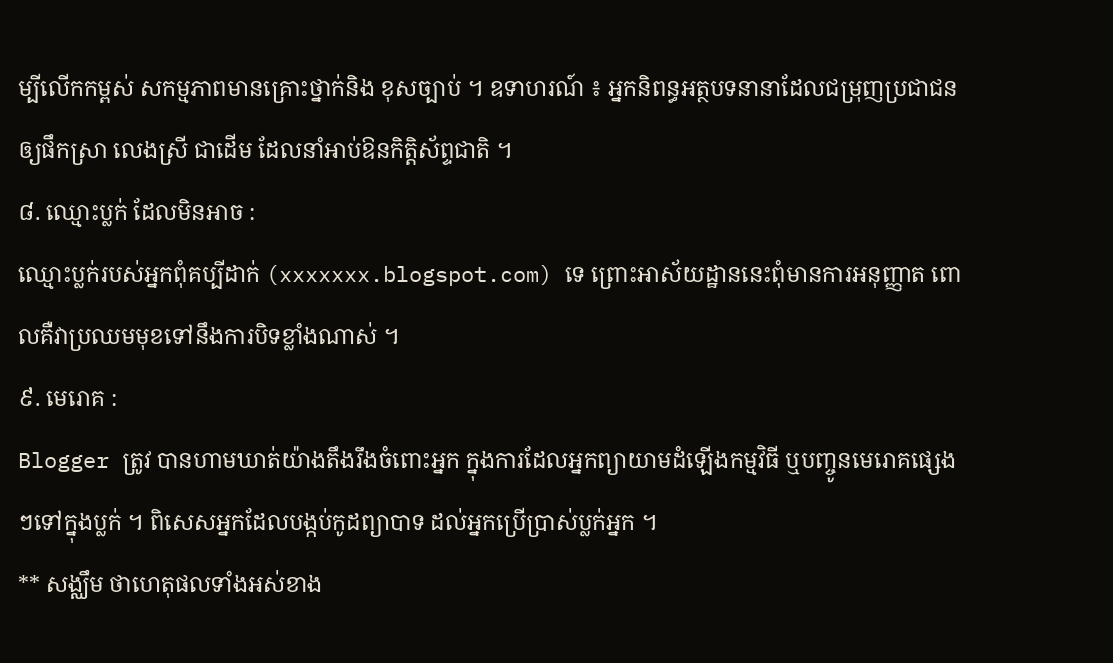ម្បីលើកកម្ពស់ សកម្មភាពមានគ្រោះថ្នាក់និង ខុសច្បាប់ ។ ឧទាហរណ៍ ៖ អ្នកនិពន្ធអត្ថបទនានាដែលជម្រុញប្រជាជនឲ្យផឹកស្រា លេងស្រី ជាដើម ដែលនាំអាប់ឱនកិត្តិស័ព្ទជាតិ ។
៨. ឈ្មោះប្លក់ ដែលមិនអាច :
ឈ្មោះប្លក់របស់អ្នកពុំគប្បីដាក់ (xxxxxxx.blogspot.com) ទេ ព្រោះអាស័យដ្ឋាននេះពុំមានការអនុញ្ញាត ពោលគឺវាប្រឈមមុខទៅនឹងការបិទខ្លាំងណាស់ ។
៩. មេរោគ :
Blogger ត្រូវ បានហាមឃាត់យ៉ាងតឹងរឹងចំពោះអ្នក ក្នុងការដែលអ្នកព្យាយាមដំឡើងកម្មវិធី ឬបញ្ចូនមេរោគផ្សេងៗទៅក្នុងប្លក់ ។ ពិសេសអ្នកដែលបង្កប់កូដព្យាបាទ ដល់អ្នកប្រើប្រាស់ប្លក់អ្នក ។
** សង្ឈឹម ថាហេតុផលទាំងអស់ខាង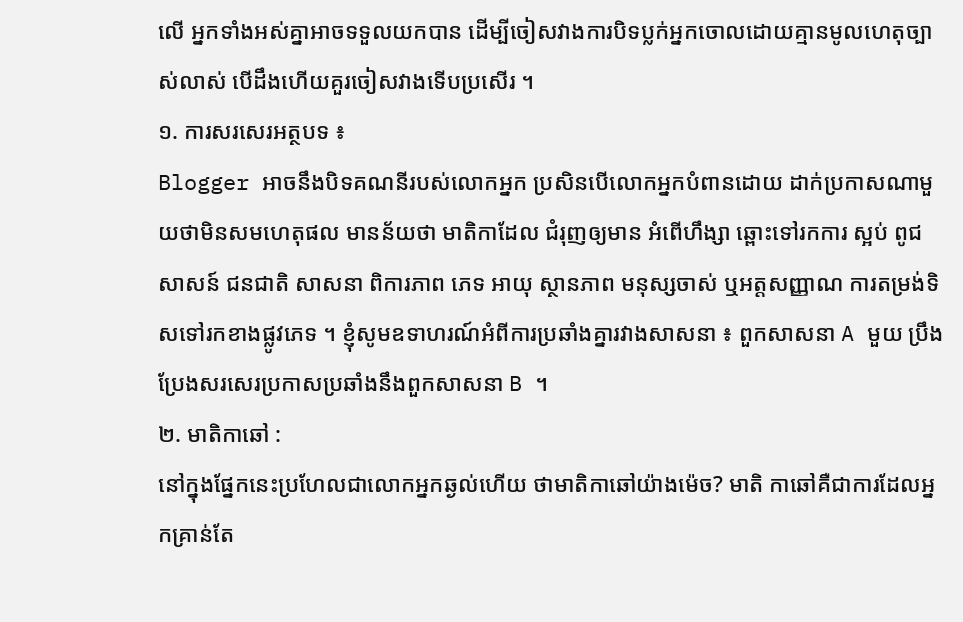លើ អ្នកទាំងអស់គ្នាអាចទទួលយកបាន ដើម្បីចៀសវាងការបិទប្លក់អ្នកចោលដោយគ្មានមូលហេតុច្បាស់លាស់ បើដឹងហើយគួរចៀសវាងទើបប្រសើរ ។
១. ការសរសេរអត្ថបទ ៖
Blogger អាចនឹងបិទគណនីរបស់លោកអ្នក ប្រសិនបើលោកអ្នកបំពានដោយ ដាក់ប្រកាសណាមួយថាមិនសមហេតុផល មានន័យថា មាតិកាដែល ជំរុញឲ្យមាន អំពើហឹង្សា ឆ្ពោះទៅរកការ ស្អប់ ពូជសាសន៍ ជនជាតិ សាសនា ពិការភាព ភេទ អាយុ ស្ថានភាព មនុស្សចាស់ ឬអត្តសញ្ញាណ ការតម្រង់ទិសទៅរកខាងផ្លូវភេទ ។ ខ្ញុំសូមឧទាហរណ៍អំពីការប្រឆាំងគ្នារវាងសាសនា ៖ ពួកសាសនា A មួយ ប្រឹងប្រែងសរសេរប្រកាសប្រឆាំងនឹងពួកសាសនា B ។
២. មាតិកាឆៅ :
នៅក្នុងផ្នែកនេះប្រហែលជាលោកអ្នកឆ្ងល់ហើយ ថាមាតិកាឆៅយ៉ាងម៉េច? មាតិ កាឆៅគឺជាការដែលអ្នកគ្រាន់តែ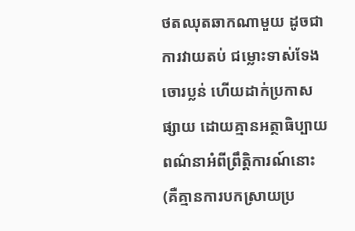ថតឈុតឆាកណាមួយ ដូចជាការវាយតប់ ជម្លោះទាស់ទែង ចោរប្លន់ ហើយដាក់ប្រកាសផ្សាយ ដោយគ្មានអត្ថាធិប្បាយពណ៌នាអំពីព្រឹត្តិការណ៍នោះ (គឺគ្មានការបកស្រាយប្រ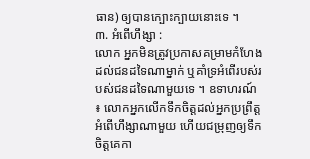ធាន) ឲ្យបានក្បោះក្បាយនោះទេ ។
៣. អំពើហឹង្សា :
លោក អ្នកមិនត្រូវប្រកាសគម្រាមកំហែងដល់ជនដទៃណាម្នាក់ ឬគាំទ្រអំពើរបស់របស់ជនដទៃណាមួយទេ ។ ឧទាហរណ៍ ៖ លោកអ្នកលើកទឹកចិត្តដល់អ្នកប្រព្រឹត្តអំពើហឹង្សាណាមួយ ហើយជម្រុញឲ្យទឹកចិត្តគេកា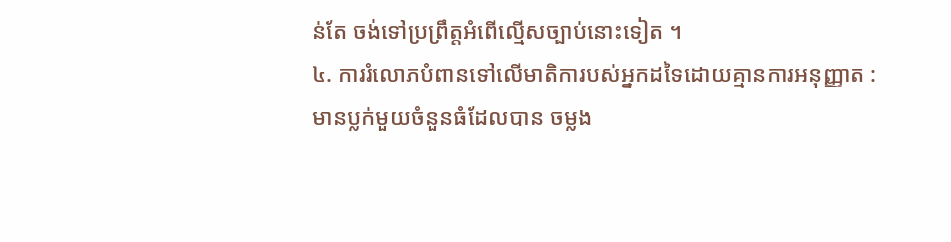ន់តែ ចង់ទៅប្រព្រឹត្តអំពើល្មើសច្បាប់នោះទៀត ។
៤. ការរំលោភបំពានទៅលើមាតិការបស់អ្នកដទៃដោយគ្មានការអនុញ្ញាត :
មានប្លក់មួយចំនួនធំដែលបាន ចម្លង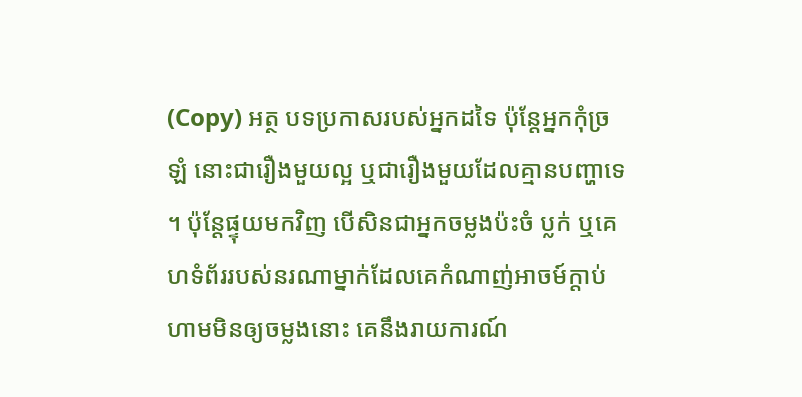(Copy) អត្ថ បទប្រកាសរបស់អ្នកដទៃ ប៉ុន្តែអ្នកកុំច្រឡំ នោះជារឿងមួយល្អ ឬជារឿងមួយដែលគ្មានបញ្ហាទេ ។ ប៉ុន្តែផ្ទុយមកវិញ បើសិនជាអ្នកចម្លងប៉ះចំ ប្លក់ ឬគេហទំព័ររបស់នរណាម្នាក់ដែលគេកំណាញ់អាចម៍ក្តាប់ ហាមមិនឲ្យចម្លងនោះ គេនឹងរាយការណ៍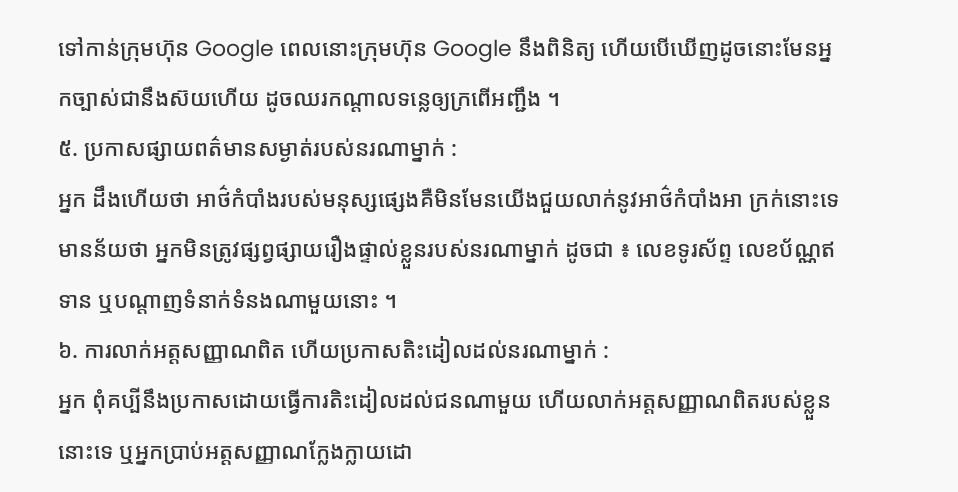ទៅកាន់ក្រុមហ៊ុន Google ពេលនោះក្រុមហ៊ុន Google នឹងពិនិត្យ ហើយបើឃើញដូចនោះមែនអ្នកច្បាស់ជានឹងស៊យហើយ ដូចឈរកណ្តាលទន្លេឲ្យក្រពើអញ្ជឹង ។
៥. ប្រកាសផ្សាយពត៌មានសម្ងាត់របស់នរណាម្នាក់ :
អ្នក ដឹងហើយថា អាថ៌កំបាំងរបស់មនុស្សផ្សេងគឺមិនមែនយើងជួយលាក់នូវអាថ៌កំបាំងអា ក្រក់នោះទេ មានន័យថា អ្នកមិនត្រូវផ្សព្វផ្សាយរឿងផ្ទាល់ខ្លួនរបស់នរណាម្នាក់ ដូចជា ៖ លេខទូរស័ព្ទ លេខប័ណ្ណឥទាន ឬបណ្តាញទំនាក់ទំនងណាមួយនោះ ។
៦. ការលាក់អត្តសញ្ញាណពិត ហើយប្រកាសតិះដៀលដល់នរណាម្នាក់ :
អ្នក ពុំគប្បីនឹងប្រកាសដោយធ្វើការតិះដៀលដល់ជនណាមួយ ហើយលាក់អត្តសញ្ញាណពិតរបស់ខ្លួននោះទេ ឬអ្នកប្រាប់អត្តសញ្ញាណក្លែងក្លាយដោ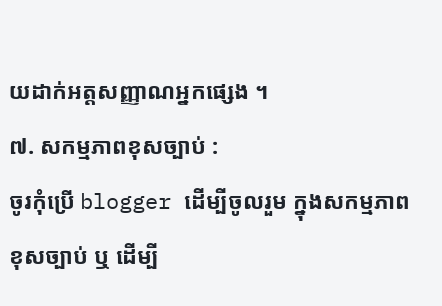យដាក់អត្តសញ្ញាណអ្នកផ្សេង ។
៧. សកម្មភាពខុសច្បាប់ :
ចូរកុំប្រើ blogger ដើម្បីចូលរួម ក្នុងសកម្មភាព ខុសច្បាប់ ឬ ដើម្បី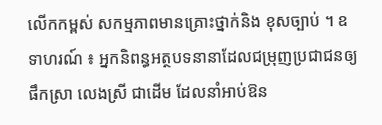លើកកម្ពស់ សកម្មភាពមានគ្រោះថ្នាក់និង ខុសច្បាប់ ។ ឧទាហរណ៍ ៖ អ្នកនិពន្ធអត្ថបទនានាដែលជម្រុញប្រជាជនឲ្យផឹកស្រា លេងស្រី ជាដើម ដែលនាំអាប់ឱន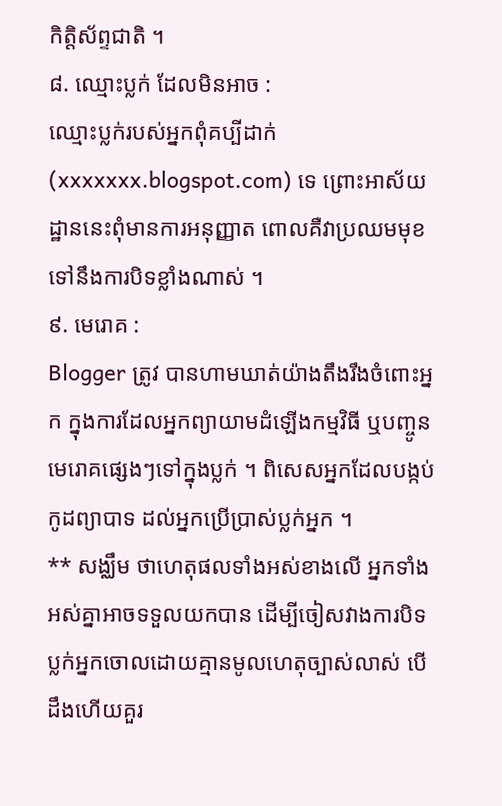កិត្តិស័ព្ទជាតិ ។
៨. ឈ្មោះប្លក់ ដែលមិនអាច :
ឈ្មោះប្លក់របស់អ្នកពុំគប្បីដាក់ (xxxxxxx.blogspot.com) ទេ ព្រោះអាស័យដ្ឋាននេះពុំមានការអនុញ្ញាត ពោលគឺវាប្រឈមមុខទៅនឹងការបិទខ្លាំងណាស់ ។
៩. មេរោគ :
Blogger ត្រូវ បានហាមឃាត់យ៉ាងតឹងរឹងចំពោះអ្នក ក្នុងការដែលអ្នកព្យាយាមដំឡើងកម្មវិធី ឬបញ្ចូនមេរោគផ្សេងៗទៅក្នុងប្លក់ ។ ពិសេសអ្នកដែលបង្កប់កូដព្យាបាទ ដល់អ្នកប្រើប្រាស់ប្លក់អ្នក ។
** សង្ឈឹម ថាហេតុផលទាំងអស់ខាងលើ អ្នកទាំងអស់គ្នាអាចទទួលយកបាន ដើម្បីចៀសវាងការបិទប្លក់អ្នកចោលដោយគ្មានមូលហេតុច្បាស់លាស់ បើដឹងហើយគួរ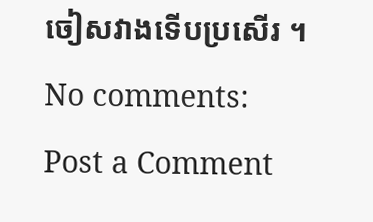ចៀសវាងទើបប្រសើរ ។
No comments:
Post a Comment